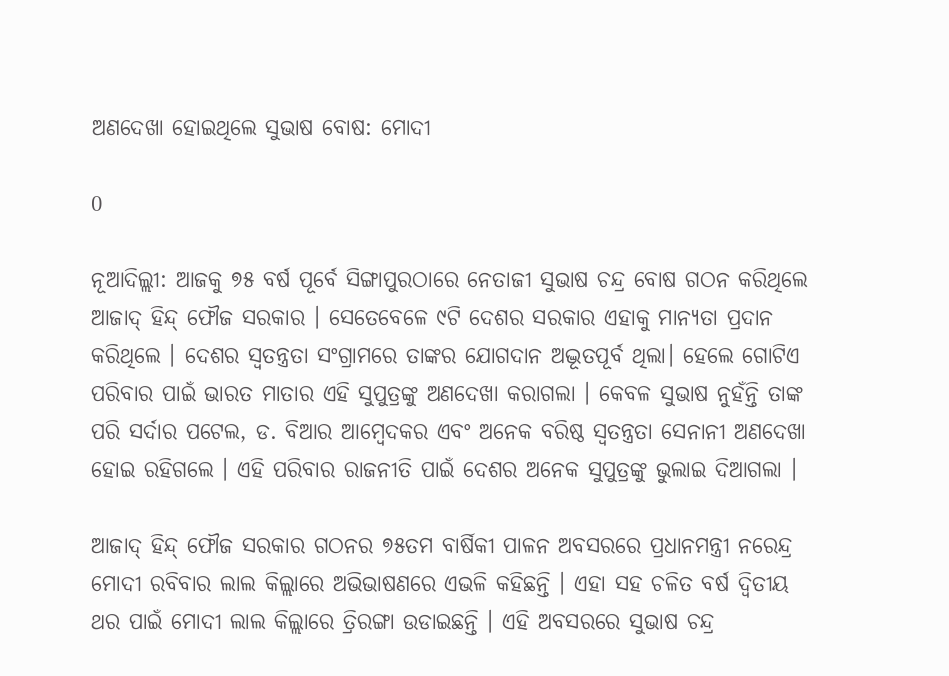ଅଣଦେଖା ହୋଇଥିଲେ ସୁଭାଷ ବୋଷ: ମୋଦୀ

0

ନୂଆଦିଲ୍ଲୀ: ଆଜକୁ ୭୫ ବର୍ଷ ପୂର୍ବେ ସିଙ୍ଗାପୁରଠାରେ ନେତାଜୀ ସୁଭାଷ ଚନ୍ଦ୍ର ବୋଷ ଗଠନ କରିଥିଲେ ଆଜାଦ୍ ହିନ୍ଦ୍ ଫୌଜ ସରକାର । ସେତେବେଳେ ୯ଟି ଦେଶର ସରକାର ଏହାକୁ ମାନ୍ୟତା ପ୍ରଦାନ କରିଥିଲେ । ଦେଶର ସ୍ବତନ୍ତ୍ରତା ସଂଗ୍ରାମରେ ତାଙ୍କର ଯୋଗଦାନ ଅଦ୍ଭୂତପୂର୍ବ ଥିଲା। ହେଲେ ଗୋଟିଏ ପରିବାର ପାଇଁ ଭାରତ ମାତାର ଏହି ସୁପୁତ୍ରଙ୍କୁ ଅଣଦେଖା କରାଗଲା । କେବଳ ସୁଭାଷ ନୁହଁନ୍ତି ତାଙ୍କ ପରି ସର୍ଦାର ପଟେଲ, ଡ. ବିଆର ଆମ୍ବେଦକର ଏବଂ ଅନେକ ବରିଷ୍ଠ ସ୍ବତନ୍ତ୍ରତା ସେନାନୀ ଅଣଦେଖା ହୋଇ ରହିଗଲେ । ଏହି ପରିବାର ରାଜନୀତି ପାଇଁ ଦେଶର ଅନେକ ସୁପୁତ୍ରଙ୍କୁ ଭୁଲାଇ ଦିଆଗଲା ।

ଆଜାଦ୍‌ ହିନ୍ଦ୍ ଫୌଜ ସରକାର ଗଠନର ୭୫ତମ ବାର୍ଷିକୀ ପାଳନ ଅବସରରେ ପ୍ରଧାନମନ୍ତ୍ରୀ ନରେନ୍ଦ୍ର ମୋଦୀ ରବିବାର ଲାଲ କିଲ୍ଲାରେ ଅଭିଭାଷଣରେ ଏଭଳି କହିଛନ୍ତି । ଏହା ସହ ଚଳିତ ବର୍ଷ ଦ୍ବିତୀୟ ଥର ପାଇଁ ମୋଦୀ ଲାଲ କିଲ୍ଲାରେ ତ୍ରିରଙ୍ଗା ଉଡାଇଛନ୍ତି । ଏହି ଅବସରରେ ସୁଭାଷ ଚନ୍ଦ୍ର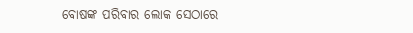ବୋଷଙ୍କ ପରିବାର ଲୋକ ସେଠାରେ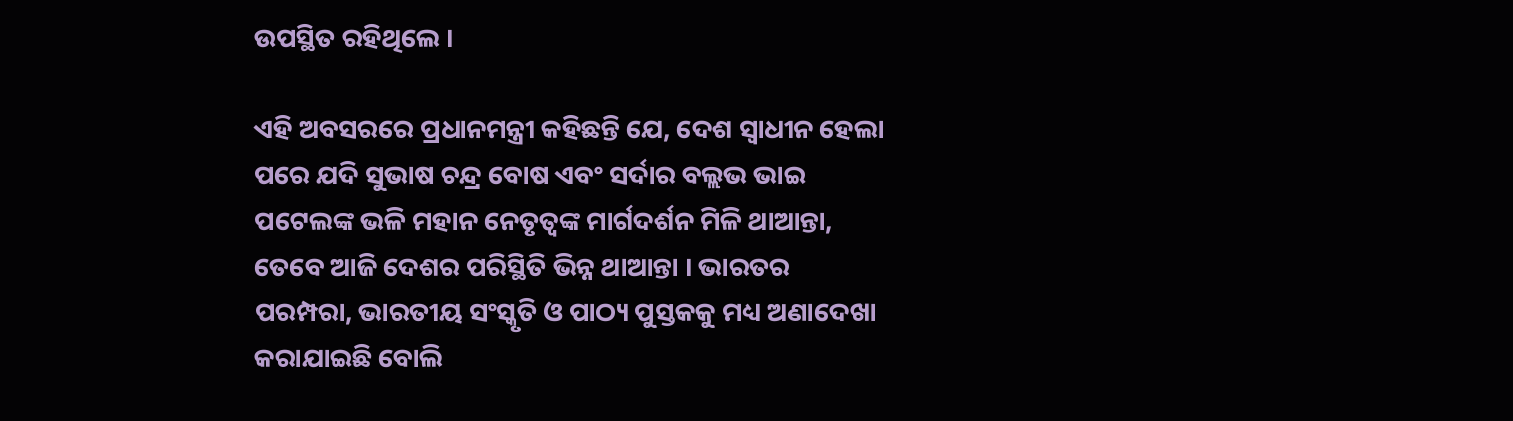ଉପସ୍ଥିତ ରହିଥିଲେ ।

ଏହି ଅବସରରେ ପ୍ରଧାନମନ୍ତ୍ରୀ କହିଛନ୍ତି ଯେ, ଦେଶ ସ୍ବାଧୀନ ହେଲା ପରେ ଯଦି ସୁଭାଷ ଚନ୍ଦ୍ର ବୋଷ ଏବଂ ସର୍ଦାର ବଲ୍ଲଭ ଭାଇ ପଟେଲଙ୍କ ଭଳି ମହାନ ନେତୃତ୍ବଙ୍କ ମାର୍ଗଦର୍ଶନ ମିଳି ଥାଆନ୍ତା, ତେବେ ଆଜି ଦେଶର ପରିସ୍ଥିତି ଭିନ୍ନ ଥାଆନ୍ତା । ଭାରତର ପରମ୍ପରା, ଭାରତୀୟ ସଂସ୍କୃତି ଓ ପାଠ୍ୟ ପୁସ୍ତକକୁ ମଧ୍ୟ ଅଣାଦେଖା କରାଯାଇଛି ବୋଲି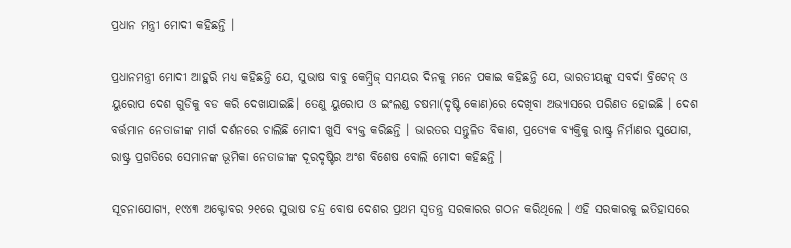ପ୍ରଧାନ ମନ୍ତ୍ରୀ ମୋଦୀ କହିଛନ୍ତି ।

ପ୍ରଧାନମନ୍ତ୍ରୀ ମୋଦୀ ଆହୁରି ମଧ୍ୟ କହିଛନ୍ତି ଯେ, ସୁଭାଷ ବାବୁ କେମ୍ବ୍ରିଜ୍ ସମୟର ଦିନକୁ ମନେ ପକାଇ କହିଛନ୍ତି ଯେ, ଭାରତୀୟଙ୍କୁ ସବର୍ଦା ବ୍ରିଟେନ୍ ଓ ୟୁରୋପ ଦେଶ ଗୁଡିକୁ ବଡ କରି ଦେଖାଯାଇଛି। ତେଣୁ ୟୁରୋପ ଓ ଇଂଲଣ୍ଡ ଚଷମା(ଦୃଷ୍ଟି କୋଣ)ରେ ଦେଖିବା ଅଭ୍ୟାସରେ ପରିଣତ ହୋଇଛି । ଦେଶ ବର୍ତ୍ତମାନ ନେତାଜୀଙ୍କ ମାର୍ଗ ଦର୍ଶନରେ ଚାଲିଛି ମୋଦୀ ଖୁସି ବ୍ୟକ୍ତ କରିଛନ୍ତି । ଭାରତର ସନ୍ତୁଳିତ ବିକାଶ, ପ୍ରତ୍ୟେକ ବ୍ୟକ୍ତିକୁ ରାଷ୍ଟ୍ର ନିର୍ମାଣର ସୁଯୋଗ, ରାଷ୍ଟ୍ର ପ୍ରଗତିରେ ସେମାନଙ୍କ ଭୂମିକା ନେତାଜୀଙ୍କ ଦୂରଦୃଷ୍ଟିର ଅଂଶ ବିଶେଷ ବୋଲି ମୋଦୀ କହିଛନ୍ତି ।

ସୂଚନାଯୋଗ୍ୟ, ୧୯୪୩ ଅକ୍ଟୋବର ୨୧ରେ ସୁଭାଷ ଚନ୍ଦ୍ର ବୋଷ ଦେଶର ପ୍ରଥମ ସ୍ବତନ୍ତ୍ର ସରକାରର ଗଠନ କରିଥିଲେ । ଏହି ସରକାରକୁ ଇତିହାସରେ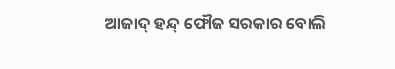ଆଜାଦ୍ ହନ୍ଦ୍ ଫୌଜ ସରକାର ବୋଲି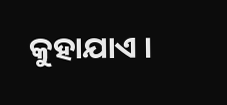କୁହାଯାଏ ।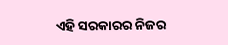ଏହି ସରକାରର ନିଜର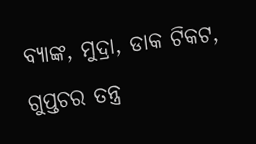ବ୍ୟାଙ୍କ, ମୁଦ୍ରା, ଡାକ ଟିକଟ, ଗୁପ୍ତଚର ତନ୍ତ୍ର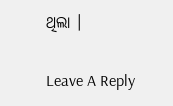ଥିଲା ।

Leave A Reply